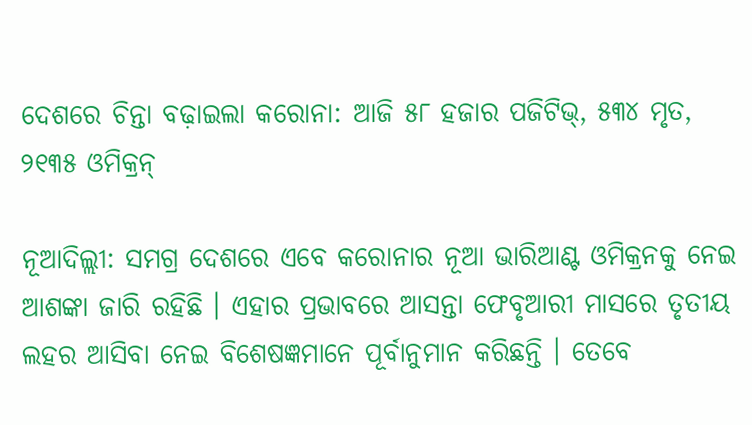ଦେଶରେ ଚିନ୍ତା ବଢ଼ାଇଲା କରୋନା: ଆଜି ୫୮ ହଜାର ପଜିଟିଭ୍, ୫୩୪ ମୃତ, ୨୧୩୫ ଓମିକ୍ରନ୍

ନୂଆଦିଲ୍ଲୀ: ସମଗ୍ର ଦେଶରେ ଏବେ କରୋନାର ନୂଆ ଭାରିଆଣ୍ଟ ଓମିକ୍ରନକୁ ନେଇ ଆଶଙ୍କା ଜାରି ରହିଛି । ଏହାର ପ୍ରଭାବରେ ଆସନ୍ତା ଫେବୃଆରୀ ମାସରେ ତୃତୀୟ ଲହର ଆସିବା ନେଇ ବିଶେଷଜ୍ଞମାନେ ପୂର୍ବାନୁମାନ କରିଛନ୍ତି । ତେବେ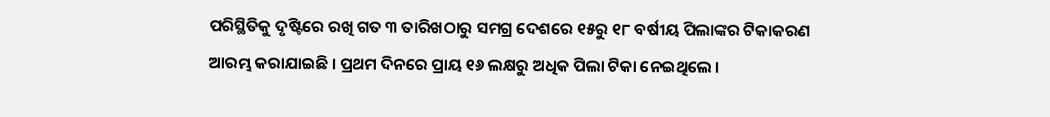ପରିସ୍ଥିତିକୁ ଦୃଷ୍ଟିରେ ରଖି ଗତ ୩ ତାରିଖଠାରୁ ସମଗ୍ର ଦେଶରେ ୧୫ରୁ ୧୮ ବର୍ଷୀୟ ପିଲାଙ୍କର ଟିକାକରଣ ଆରମ୍ଭ କରାଯାଇଛି । ପ୍ରଥମ ଦିନରେ ପ୍ରାୟ ୧୬ ଲକ୍ଷରୁ ଅଧିକ ପିଲା ଟିକା ନେଇଥିଲେ ।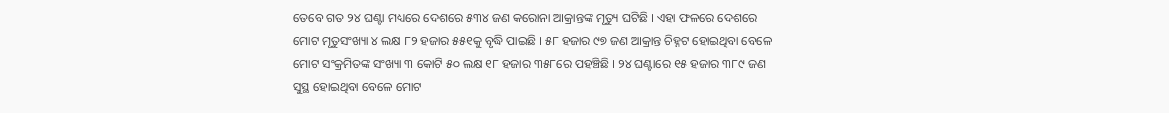ତେବେ ଗତ ୨୪ ଘଣ୍ଟା ମଧ୍ୟରେ ଦେଶରେ ୫୩୪ ଜଣ କରୋନା ଆକ୍ରାନ୍ତଙ୍କ ମୃତ୍ୟୁ ଘଟିଛି । ଏହା ଫଳରେ ଦେଶରେ ମୋଟ ମୃତୁସଂଖ୍ୟା ୪ ଲକ୍ଷ ୮୨ ହଜାର ୫୫୧କୁ ବୃଦ୍ଧି ପାଇଛି । ୫୮ ହଜାର ୯୭ ଜଣ ଆକ୍ରାନ୍ତ ଚିହ୍ନଟ ହୋଇଥିବା ବେଳେ ମୋଟ ସଂକ୍ରମିତଙ୍କ ସଂଖ୍ୟା ୩ କୋଟି ୫୦ ଲକ୍ଷ ୧୮ ହଜାର ୩୫୮ରେ ପହଞ୍ଚିଛି । ୨୪ ଘଣ୍ଟାରେ ୧୫ ହଜାର ୩୮୯ ଜଣ ସୁସ୍ଥ ହୋଇଥିବା ବେଳେ ମୋଟ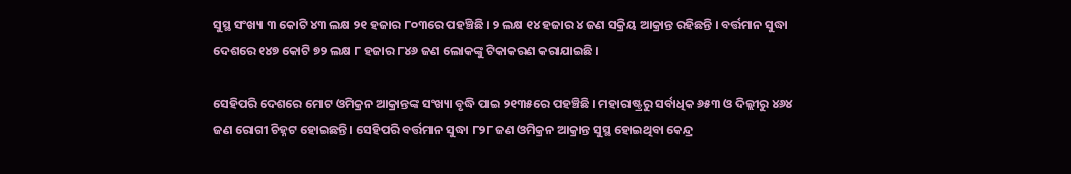ସୁସ୍ଥ ସଂଖ୍ୟା ୩ କୋଟି ୪୩ ଲକ୍ଷ ୨୧ ହଜାର ୮୦୩ରେ ପହଞ୍ଚିଛି । ୨ ଲକ୍ଷ ୧୪ ହଜାର ୪ ଜଣ ସକ୍ରିୟ ଆକ୍ରାନ୍ତ ରହିଛନ୍ତି । ବର୍ତ୍ତମାନ ସୁଦ୍ଧା ଦେଶରେ ୧୪୭ କୋଟି ୭୨ ଲକ୍ଷ ୮ ହଜାର ୮୪୬ ଜଣ ଲୋକଙ୍କୁ ଟିକାକରଣ କରାଯାଇଛି ।

ସେହିପରି ଦେଶରେ ମୋଟ ଓମିକ୍ରନ ଆକ୍ରାନ୍ତଙ୍କ ସଂଖ୍ୟା ବୃଦ୍ଧି ପାଇ ୨୧୩୫ରେ ପହଞ୍ଚିଛି । ମହାରାଷ୍ଟ୍ରରୁ ସର୍ବାଧିକ ୬୫୩ ଓ ଦିଲ୍ଲୀରୁ ୪୬୪ ଜଣ ରୋଗୀ ଚିହ୍ନଟ ହୋଇଛନ୍ତି । ସେହିପରି ବର୍ତ୍ତମାନ ସୁଦ୍ଧା ୮୨୮ ଜଣ ଓମିକ୍ରନ ଆକ୍ରାନ୍ତ ସୁସ୍ଥ ହୋଇଥିବା କେନ୍ଦ୍ର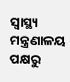ସ୍ୱାସ୍ଥ୍ୟ ମନ୍ତ୍ରଣାଳୟ ପକ୍ଷରୁ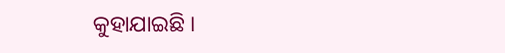କୁହାଯାଇଛି ।